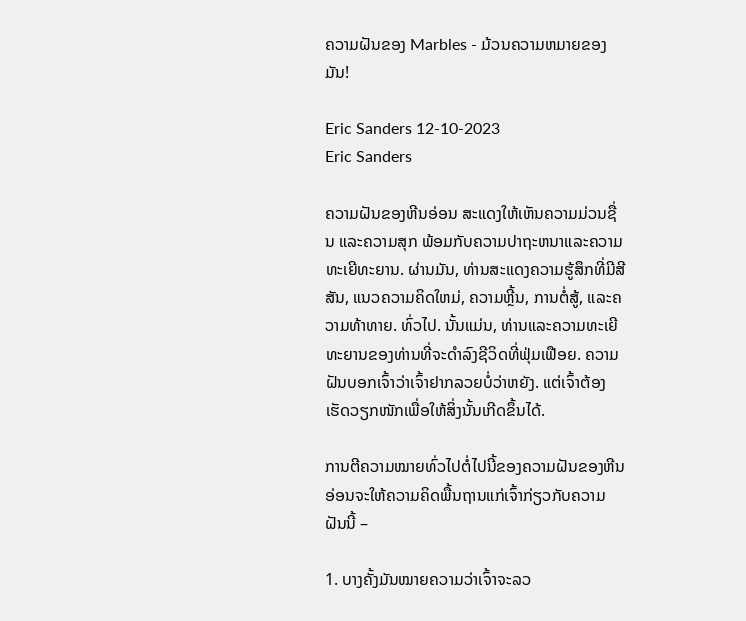ຄວາມຝັນຂອງ Marbles - ມ້ວນຄວາມຫມາຍຂອງມັນ!

Eric Sanders 12-10-2023
Eric Sanders

ຄວາມຝັນຂອງຫີນອ່ອນ ສະແດງໃຫ້ເຫັນຄວາມມ່ວນຊື່ນ ແລະຄວາມສຸກ ພ້ອມກັບຄວາມປາຖະຫນາແລະຄວາມທະເຍີທະຍານ. ຜ່ານມັນ, ທ່ານສະແດງຄວາມຮູ້ສຶກທີ່ມີສີສັນ, ແນວຄວາມຄິດໃຫມ່, ຄວາມຫຼີ້ນ, ການຕໍ່ສູ້, ແລະຄວາມທ້າທາຍ. ທົ່ວໄປ. ນັ້ນແມ່ນ, ທ່ານແລະຄວາມທະເຍີທະຍານຂອງທ່ານທີ່ຈະດໍາລົງຊີວິດທີ່ຟຸ່ມເຟືອຍ. ຄວາມຝັນບອກເຈົ້າວ່າເຈົ້າຢາກລວຍບໍ່ວ່າຫຍັງ. ແຕ່ເຈົ້າຕ້ອງເຮັດວຽກໜັກເພື່ອໃຫ້ສິ່ງນັ້ນເກີດຂຶ້ນໄດ້.

ການຕີຄວາມໝາຍທົ່ວໄປຕໍ່ໄປນີ້ຂອງຄວາມຝັນຂອງຫີນອ່ອນຈະໃຫ້ຄວາມຄິດພື້ນຖານແກ່ເຈົ້າກ່ຽວກັບຄວາມຝັນນີ້ –

1. ບາງຄັ້ງມັນໝາຍຄວາມວ່າເຈົ້າຈະລວ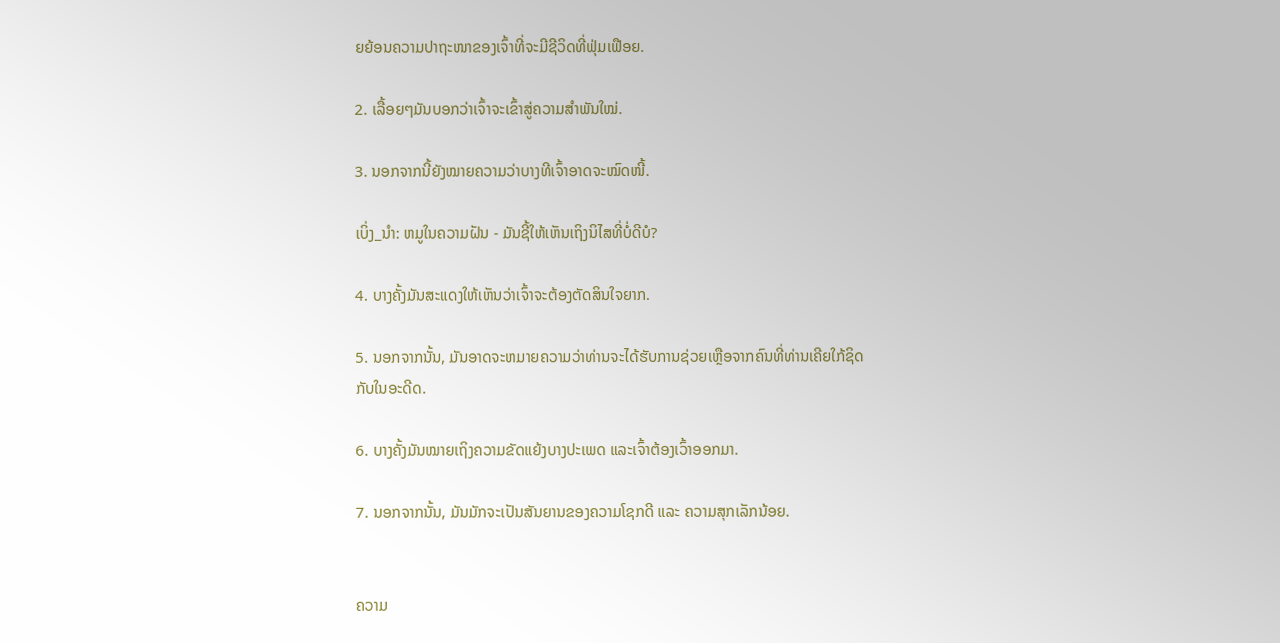ຍຍ້ອນຄວາມປາຖະໜາຂອງເຈົ້າທີ່ຈະມີຊີວິດທີ່ຟຸ່ມເຟືອຍ.

2. ເລື້ອຍໆມັນບອກວ່າເຈົ້າຈະເຂົ້າສູ່ຄວາມສຳພັນໃໝ່.

3. ນອກຈາກນີ້ຍັງໝາຍຄວາມວ່າບາງທີເຈົ້າອາດຈະໝົດໜີ້.

ເບິ່ງ_ນຳ: ຫມູໃນຄວາມຝັນ - ມັນຊີ້ໃຫ້ເຫັນເຖິງນິໄສທີ່ບໍ່ດີບໍ?

4. ບາງຄັ້ງມັນສະແດງໃຫ້ເຫັນວ່າເຈົ້າຈະຕ້ອງຕັດສິນໃຈຍາກ.

5. ນອກຈາກນັ້ນ, ມັນອາດຈະຫມາຍຄວາມວ່າທ່ານຈະໄດ້ຮັບການຊ່ວຍເຫຼືອຈາກຄົນທີ່ທ່ານເຄີຍໃກ້ຊິດກັບໃນອະດີດ.

6. ບາງຄັ້ງມັນໝາຍເຖິງຄວາມຂັດແຍ້ງບາງປະເພດ ແລະເຈົ້າຕ້ອງເວົ້າອອກມາ.

7. ນອກຈາກນັ້ນ, ມັນມັກຈະເປັນສັນຍານຂອງຄວາມໂຊກດີ ແລະ ຄວາມສຸກເລັກນ້ອຍ.


ຄວາມ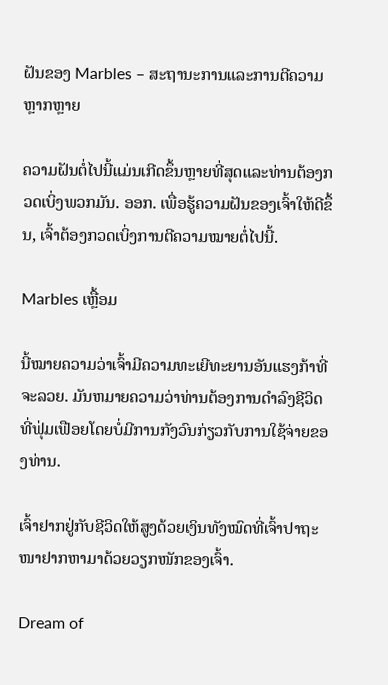ຝັນຂອງ Marbles – ສະຖານະການແລະການຕີຄວາມຫຼາກຫຼາຍ

ຄວາມຝັນຕໍ່ໄປນີ້ແມ່ນເກີດຂຶ້ນຫຼາຍທີ່ສຸດແລະທ່ານຕ້ອງກວດເບິ່ງພວກມັນ. ອອກ. ເພື່ອຮູ້ຄວາມຝັນຂອງເຈົ້າໃຫ້ດີຂຶ້ນ, ເຈົ້າຕ້ອງກວດເບິ່ງການຕີຄວາມໝາຍຕໍ່ໄປນີ້.

Marbles ເຫຼື້ອມ

ນີ້ໝາຍຄວາມວ່າເຈົ້າມີຄວາມທະເຍີທະຍານອັນແຮງກ້າທີ່ຈະລວຍ. ມັນຫມາຍຄວາມວ່າທ່ານຕ້ອງການດໍາລົງຊີວິດທີ່ຟຸ່ມເຟືອຍໂດຍບໍ່ມີການກັງວົນກ່ຽວກັບການໃຊ້ຈ່າຍຂອງທ່ານ.

ເຈົ້າຢາກຢູ່ກັບຊີວິດໃຫ້ສູງດ້ວຍເງິນທັງໝົດທີ່ເຈົ້າປາຖະໜາຢາກຫາມາດ້ວຍວຽກໜັກຂອງເຈົ້າ.

Dream of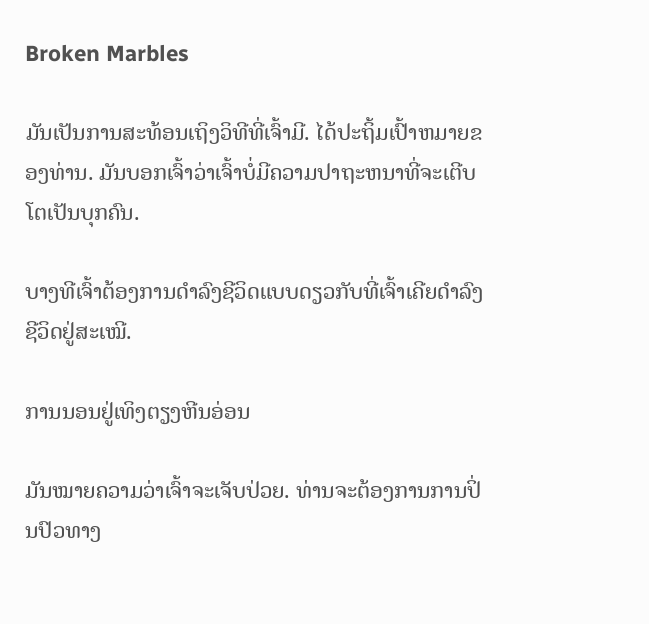Broken Marbles

ມັນເປັນການສະທ້ອນເຖິງວິທີທີ່ເຈົ້າມີ. ໄດ້ປະຖິ້ມເປົ້າຫມາຍຂອງທ່ານ. ມັນບອກເຈົ້າວ່າເຈົ້າບໍ່ມີຄວາມປາຖະຫນາທີ່ຈະເຕີບໂຕເປັນບຸກຄົນ.

ບາງທີເຈົ້າຕ້ອງການດຳລົງຊີວິດແບບດຽວກັບທີ່ເຈົ້າເຄີຍດຳລົງຊີວິດຢູ່ສະເໝີ.

ການນອນຢູ່ເທິງຕຽງຫີນອ່ອນ

ມັນໝາຍຄວາມວ່າເຈົ້າຈະເຈັບປ່ວຍ. ທ່ານຈະຕ້ອງການການປິ່ນປົວທາງ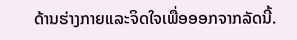ດ້ານຮ່າງກາຍແລະຈິດໃຈເພື່ອອອກຈາກລັດນີ້.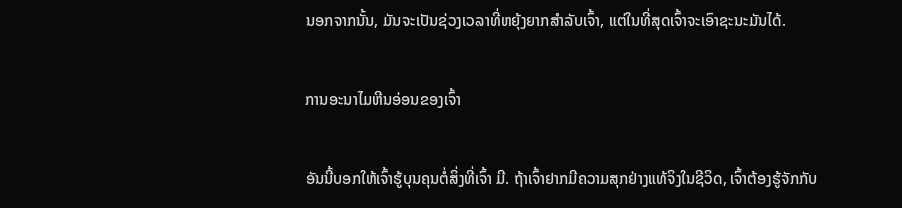ນອກຈາກນັ້ນ, ມັນຈະເປັນຊ່ວງເວລາທີ່ຫຍຸ້ງຍາກສຳລັບເຈົ້າ, ແຕ່ໃນທີ່ສຸດເຈົ້າຈະເອົາຊະນະມັນໄດ້.

ການອະນາໄມຫີນອ່ອນຂອງເຈົ້າ

ອັນນີ້ບອກໃຫ້ເຈົ້າຮູ້ບຸນຄຸນຕໍ່ສິ່ງທີ່ເຈົ້າ ມີ. ຖ້າເຈົ້າຢາກມີຄວາມສຸກຢ່າງແທ້ຈິງໃນຊີວິດ, ເຈົ້າຕ້ອງຮູ້ຈັກກັບ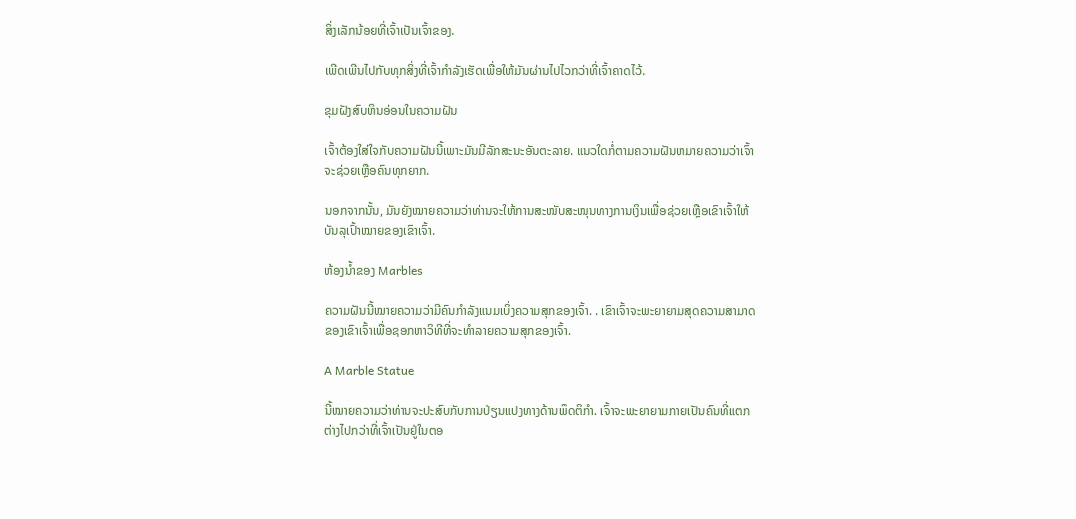ສິ່ງເລັກນ້ອຍທີ່ເຈົ້າເປັນເຈົ້າຂອງ.

ເພີດເພີນໄປກັບທຸກສິ່ງທີ່ເຈົ້າກຳລັງເຮັດເພື່ອໃຫ້ມັນຜ່ານໄປໄວກວ່າທີ່ເຈົ້າຄາດໄວ້.

ຂຸມຝັງສົບຫິນອ່ອນໃນຄວາມຝັນ

ເຈົ້າຕ້ອງໃສ່ໃຈກັບຄວາມຝັນນີ້ເພາະມັນມີລັກສະນະອັນຕະລາຍ. ແນວໃດກໍ່ຕາມຄວາມຝັນຫມາຍຄວາມວ່າເຈົ້າຈະຊ່ວຍເຫຼືອຄົນທຸກຍາກ.

ນອກຈາກນັ້ນ, ມັນຍັງໝາຍຄວາມວ່າທ່ານຈະໃຫ້ການສະໜັບສະໜຸນທາງການເງິນເພື່ອຊ່ວຍເຫຼືອເຂົາເຈົ້າໃຫ້ບັນລຸເປົ້າໝາຍຂອງເຂົາເຈົ້າ.

ຫ້ອງນ້ຳຂອງ Marbles

ຄວາມຝັນນີ້ໝາຍຄວາມວ່າມີຄົນກຳລັງແນມເບິ່ງຄວາມສຸກຂອງເຈົ້າ. . ເຂົາເຈົ້າຈະພະຍາຍາມສຸດຄວາມສາມາດຂອງເຂົາເຈົ້າເພື່ອຊອກຫາວິທີທີ່ຈະທໍາລາຍຄວາມສຸກຂອງເຈົ້າ.

A Marble Statue

ນີ້ໝາຍຄວາມວ່າທ່ານຈະປະສົບກັບການປ່ຽນແປງທາງດ້ານພຶດຕິກຳ. ເຈົ້າຈະພະຍາຍາມກາຍເປັນຄົນທີ່ແຕກຕ່າງໄປກວ່າທີ່ເຈົ້າເປັນຢູ່ໃນຕອ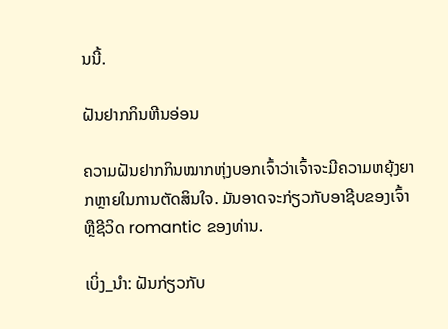ນນີ້.

ຝັນຢາກກິນຫີນອ່ອນ

ຄວາມຝັນຢາກກິນໝາກຫຸ່ງບອກເຈົ້າວ່າເຈົ້າຈະມີຄວາມຫຍຸ້ງຍາກຫຼາຍໃນການຕັດສິນໃຈ. ມັນອາດຈະກ່ຽວກັບອາຊີບຂອງເຈົ້າຫຼືຊີວິດ romantic ຂອງທ່ານ.

ເບິ່ງ_ນຳ: ຝັນກ່ຽວກັບ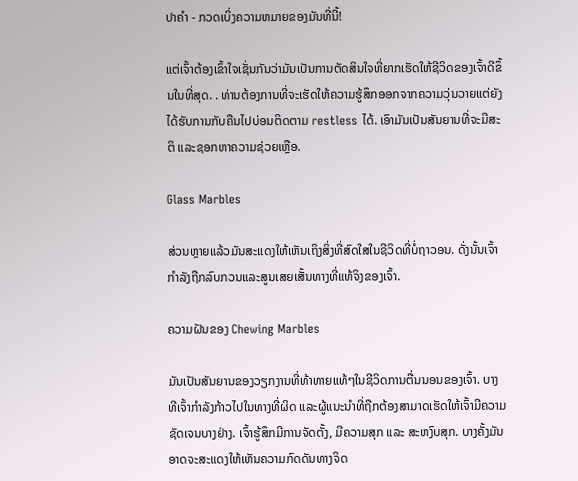ປາຄໍາ - ກວດເບິ່ງຄວາມຫມາຍຂອງມັນທີ່ນີ້!

ແຕ່ເຈົ້າຕ້ອງເຂົ້າໃຈເຊັ່ນກັນວ່າມັນເປັນການຕັດສິນໃຈທີ່ຍາກເຮັດໃຫ້ຊີວິດຂອງເຈົ້າດີຂຶ້ນໃນທີ່ສຸດ. . ທ່ານຕ້ອງການທີ່ຈະເຮັດໃຫ້ຄວາມຮູ້ສຶກອອກຈາກຄວາມວຸ່ນວາຍແຕ່ຍັງໄດ້ຮັບການກັບຄືນໄປບ່ອນຕິດຕາມ restless ໄດ້. ເອົາມັນເປັນສັນຍານທີ່ຈະມີສະຕິ ແລະຊອກຫາຄວາມຊ່ວຍເຫຼືອ.

Glass Marbles

ສ່ວນຫຼາຍແລ້ວມັນສະແດງໃຫ້ເຫັນເຖິງສິ່ງທີ່ສົດໃສໃນຊີວິດທີ່ບໍ່ຖາວອນ. ດັ່ງນັ້ນເຈົ້າກໍາລັງຖືກລົບກວນແລະສູນເສຍເສັ້ນທາງທີ່ແທ້ຈິງຂອງເຈົ້າ.

ຄວາມຝັນຂອງ Chewing Marbles

ມັນເປັນສັນຍານຂອງວຽກງານທີ່ທ້າທາຍແທ້ໆໃນຊີວິດການຕື່ນນອນຂອງເຈົ້າ. ບາງທີເຈົ້າກຳລັງກ້າວໄປໃນທາງທີ່ຜິດ ແລະຜູ້ແນະນຳທີ່ຖືກຕ້ອງສາມາດເຮັດໃຫ້ເຈົ້າມີຄວາມຊັດເຈນບາງຢ່າງ. ເຈົ້າຮູ້ສຶກມີການຈັດຕັ້ງ, ມີຄວາມສຸກ ແລະ ສະຫງົບສຸກ. ບາງຄັ້ງມັນອາດຈະສະແດງໃຫ້ເຫັນຄວາມກົດດັນທາງຈິດ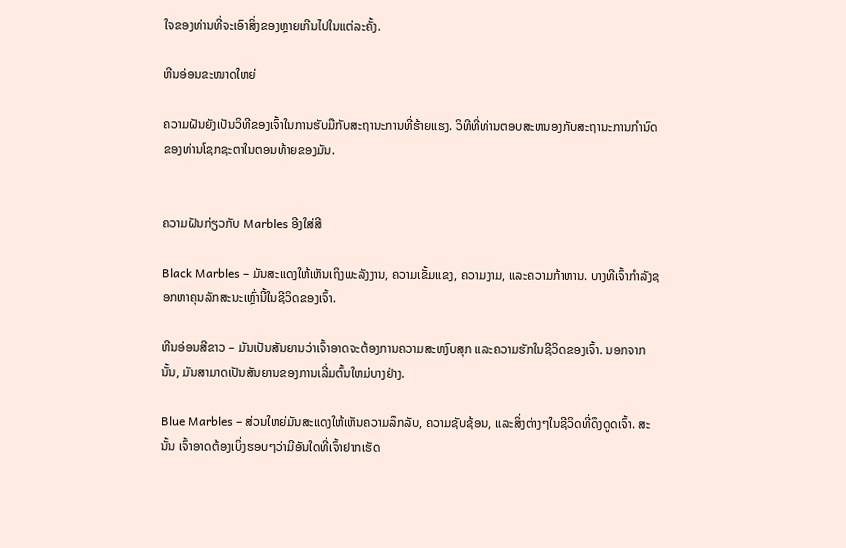ໃຈຂອງທ່ານທີ່ຈະເອົາສິ່ງຂອງຫຼາຍເກີນໄປໃນແຕ່ລະຄັ້ງ.

ຫີນອ່ອນຂະໜາດໃຫຍ່

ຄວາມຝັນຍັງເປັນວິທີຂອງເຈົ້າໃນການຮັບມືກັບສະຖານະການທີ່ຮ້າຍແຮງ. ວິທີທີ່ທ່ານຕອບສະຫນອງກັບສະຖານະການກໍານົດຂອງທ່ານໂຊກຊະຕາໃນຕອນທ້າຍຂອງມັນ.


ຄວາມຝັນກ່ຽວກັບ Marbles ອີງໃສ່ສີ

Black Marbles – ມັນສະແດງໃຫ້ເຫັນເຖິງພະລັງງານ, ຄວາມເຂັ້ມແຂງ, ຄວາມງາມ, ແລະຄວາມກ້າຫານ. ບາງທີເຈົ້າກໍາລັງຊອກຫາຄຸນລັກສະນະເຫຼົ່ານີ້ໃນຊີວິດຂອງເຈົ້າ.

ຫີນອ່ອນສີຂາວ – ມັນເປັນສັນຍານວ່າເຈົ້າອາດຈະຕ້ອງການຄວາມສະຫງົບສຸກ ແລະຄວາມຮັກໃນຊີວິດຂອງເຈົ້າ. ນອກຈາກນັ້ນ, ມັນສາມາດເປັນສັນຍານຂອງການເລີ່ມຕົ້ນໃຫມ່ບາງຢ່າງ.

Blue Marbles – ສ່ວນໃຫຍ່ມັນສະແດງໃຫ້ເຫັນຄວາມລຶກລັບ, ຄວາມຊັບຊ້ອນ, ແລະສິ່ງຕ່າງໆໃນຊີວິດທີ່ດຶງດູດເຈົ້າ. ສະນັ້ນ ເຈົ້າອາດຕ້ອງເບິ່ງຮອບໆວ່າມີອັນໃດທີ່ເຈົ້າຢາກເຮັດ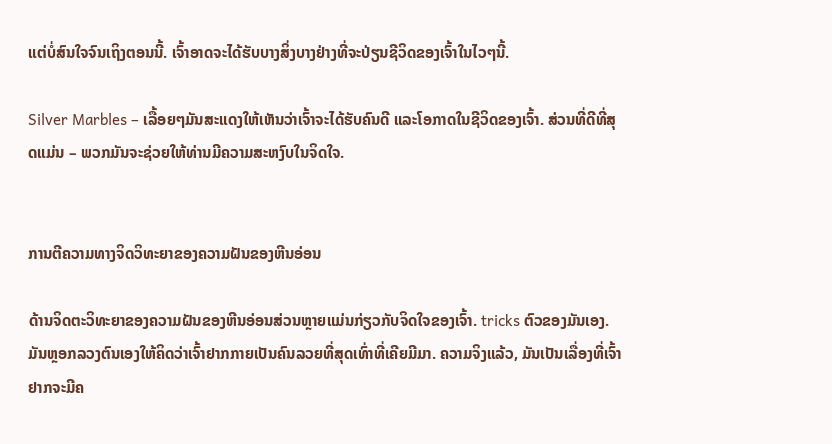ແຕ່ບໍ່ສົນໃຈຈົນເຖິງຕອນນີ້. ເຈົ້າອາດຈະໄດ້ຮັບບາງສິ່ງບາງຢ່າງທີ່ຈະປ່ຽນຊີວິດຂອງເຈົ້າໃນໄວໆນີ້.

Silver Marbles – ເລື້ອຍໆມັນສະແດງໃຫ້ເຫັນວ່າເຈົ້າຈະໄດ້ຮັບຄົນດີ ແລະໂອກາດໃນຊີວິດຂອງເຈົ້າ. ສ່ວນທີ່ດີທີ່ສຸດແມ່ນ – ພວກມັນຈະຊ່ວຍໃຫ້ທ່ານມີຄວາມສະຫງົບໃນຈິດໃຈ.


ການຕີຄວາມທາງຈິດວິທະຍາຂອງຄວາມຝັນຂອງຫີນອ່ອນ

ດ້ານຈິດຕະວິທະຍາຂອງຄວາມຝັນຂອງຫີນອ່ອນສ່ວນຫຼາຍແມ່ນກ່ຽວກັບຈິດໃຈຂອງເຈົ້າ. tricks ຕົວຂອງມັນເອງ. ມັນຫຼອກລວງຕົນເອງໃຫ້ຄິດວ່າເຈົ້າຢາກກາຍເປັນຄົນລວຍທີ່ສຸດເທົ່າທີ່ເຄີຍມີມາ. ຄວາມຈິງແລ້ວ, ມັນເປັນເລື່ອງທີ່ເຈົ້າຢາກຈະມີຄ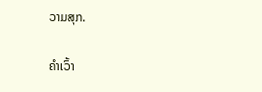ວາມສຸກ.

ຄໍາເວົ້າ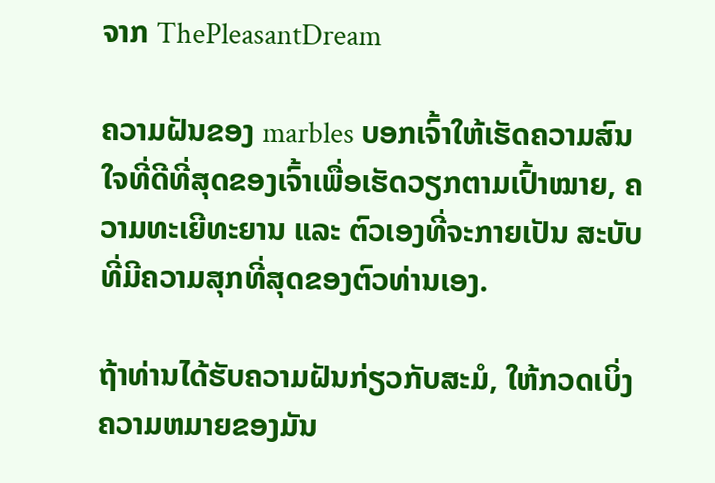ຈາກ ThePleasantDream

ຄວາມຝັນຂອງ marbles ບອກເຈົ້າໃຫ້ເຮັດຄວາມສົນໃຈທີ່ດີທີ່ສຸດຂອງເຈົ້າເພື່ອເຮັດວຽກຕາມເປົ້າໝາຍ, ຄວາມທະເຍີທະຍານ ແລະ ຕົວເອງທີ່ຈະກາຍເປັນ ສະບັບທີ່ມີຄວາມສຸກທີ່ສຸດຂອງຕົວທ່ານເອງ.

ຖ້າທ່ານໄດ້ຮັບຄວາມຝັນກ່ຽວກັບສະມໍ, ໃຫ້ກວດເບິ່ງຄວາມຫມາຍຂອງມັນ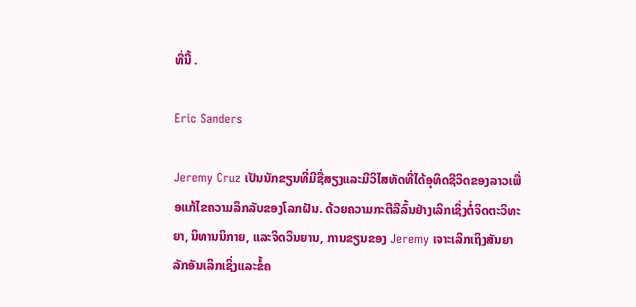ທີ່ນີ້ .

Eric Sanders

Jeremy Cruz ເປັນນັກຂຽນທີ່ມີຊື່ສຽງແລະມີວິໄສທັດທີ່ໄດ້ອຸທິດຊີວິດຂອງລາວເພື່ອແກ້ໄຂຄວາມລຶກລັບຂອງໂລກຝັນ. ດ້ວຍຄວາມກະຕືລືລົ້ນຢ່າງເລິກເຊິ່ງຕໍ່ຈິດຕະວິທະຍາ, ນິທານນິກາຍ, ແລະຈິດວິນຍານ, ການຂຽນຂອງ Jeremy ເຈາະເລິກເຖິງສັນຍາລັກອັນເລິກເຊິ່ງແລະຂໍ້ຄ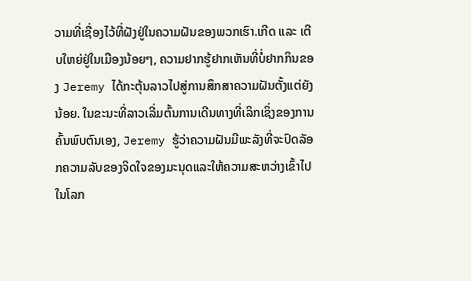ວາມທີ່ເຊື່ອງໄວ້ທີ່ຝັງຢູ່ໃນຄວາມຝັນຂອງພວກເຮົາ.ເກີດ ແລະ ເຕີບໃຫຍ່ຢູ່ໃນເມືອງນ້ອຍໆ, ຄວາມຢາກຮູ້ຢາກເຫັນທີ່ບໍ່ຢາກກິນຂອງ Jeremy ໄດ້ກະຕຸ້ນລາວໄປສູ່ການສຶກສາຄວາມຝັນຕັ້ງແຕ່ຍັງນ້ອຍ. ໃນຂະນະທີ່ລາວເລີ່ມຕົ້ນການເດີນທາງທີ່ເລິກເຊິ່ງຂອງການຄົ້ນພົບຕົນເອງ, Jeremy ຮູ້ວ່າຄວາມຝັນມີພະລັງທີ່ຈະປົດລັອກຄວາມລັບຂອງຈິດໃຈຂອງມະນຸດແລະໃຫ້ຄວາມສະຫວ່າງເຂົ້າໄປໃນໂລກ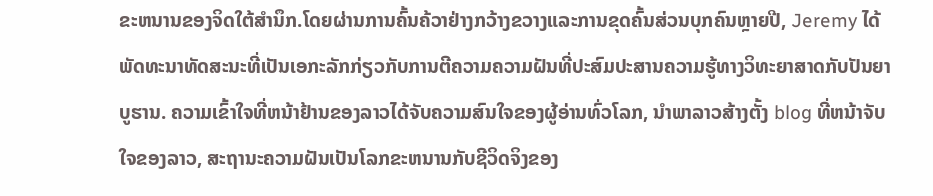ຂະຫນານຂອງຈິດໃຕ້ສໍານຶກ.ໂດຍຜ່ານການຄົ້ນຄ້ວາຢ່າງກວ້າງຂວາງແລະການຂຸດຄົ້ນສ່ວນບຸກຄົນຫຼາຍປີ, Jeremy ໄດ້ພັດທະນາທັດສະນະທີ່ເປັນເອກະລັກກ່ຽວກັບການຕີຄວາມຄວາມຝັນທີ່ປະສົມປະສານຄວາມຮູ້ທາງວິທະຍາສາດກັບປັນຍາບູຮານ. ຄວາມເຂົ້າໃຈທີ່ຫນ້າຢ້ານຂອງລາວໄດ້ຈັບຄວາມສົນໃຈຂອງຜູ້ອ່ານທົ່ວໂລກ, ນໍາພາລາວສ້າງຕັ້ງ blog ທີ່ຫນ້າຈັບໃຈຂອງລາວ, ສະຖານະຄວາມຝັນເປັນໂລກຂະຫນານກັບຊີວິດຈິງຂອງ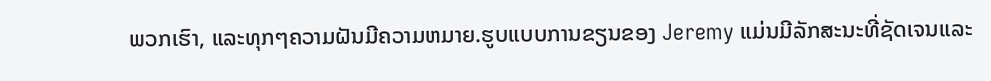ພວກເຮົາ, ແລະທຸກໆຄວາມຝັນມີຄວາມຫມາຍ.ຮູບແບບການຂຽນຂອງ Jeremy ແມ່ນມີລັກສະນະທີ່ຊັດເຈນແລະ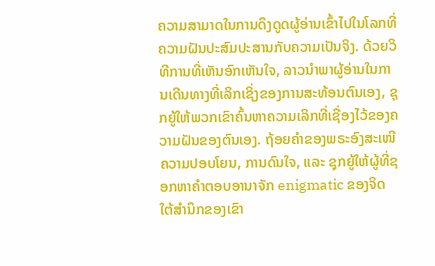ຄວາມສາມາດໃນການດຶງດູດຜູ້ອ່ານເຂົ້າໄປໃນໂລກທີ່ຄວາມຝັນປະສົມປະສານກັບຄວາມເປັນຈິງ. ດ້ວຍວິທີການທີ່ເຫັນອົກເຫັນໃຈ, ລາວນໍາພາຜູ້ອ່ານໃນການເດີນທາງທີ່ເລິກເຊິ່ງຂອງການສະທ້ອນຕົນເອງ, ຊຸກຍູ້ໃຫ້ພວກເຂົາຄົ້ນຫາຄວາມເລິກທີ່ເຊື່ອງໄວ້ຂອງຄວາມຝັນຂອງຕົນເອງ. ຖ້ອຍຄຳຂອງພຣະອົງສະເໜີຄວາມປອບໂຍນ, ການດົນໃຈ, ແລະ ຊຸກຍູ້ໃຫ້ຜູ້ທີ່ຊອກຫາຄຳຕອບອານາຈັກ enigmatic ຂອງຈິດໃຕ້ສໍານຶກຂອງເຂົາ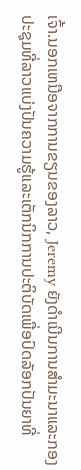ເຈົ້າ.ນອກເຫນືອຈາກການຂຽນຂອງລາວ, Jeremy ຍັງດໍາເນີນການສໍາມະນາແລະກອງປະຊຸມທີ່ລາວແບ່ງປັນຄວາມຮູ້ແລະເຕັກນິກການປະຕິບັດເພື່ອປົດລັອກປັນຍາທີ່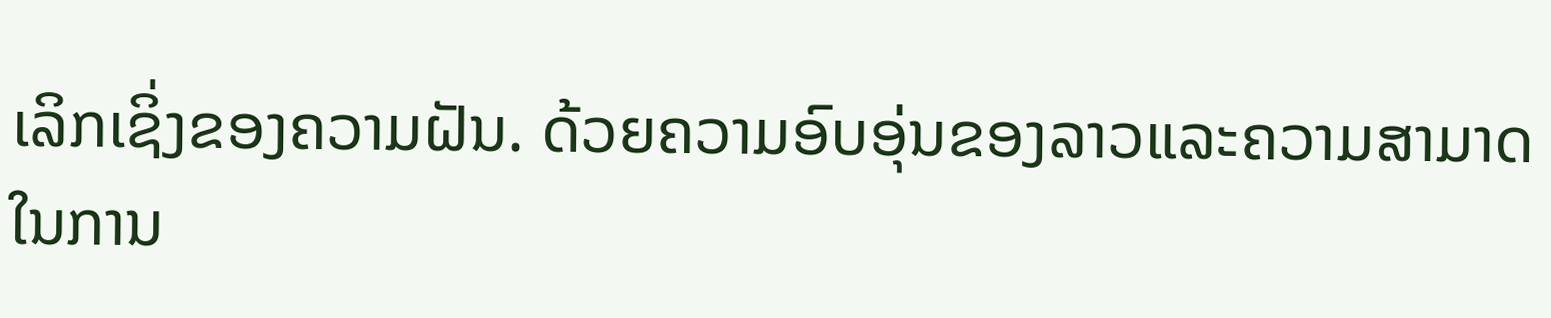ເລິກເຊິ່ງຂອງຄວາມຝັນ. ດ້ວຍຄວາມອົບອຸ່ນຂອງລາວແລະຄວາມສາມາດໃນການ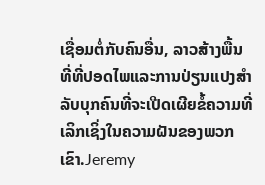ເຊື່ອມຕໍ່ກັບຄົນອື່ນ, ລາວສ້າງພື້ນທີ່ທີ່ປອດໄພແລະການປ່ຽນແປງສໍາລັບບຸກຄົນທີ່ຈະເປີດເຜີຍຂໍ້ຄວາມທີ່ເລິກເຊິ່ງໃນຄວາມຝັນຂອງພວກເຂົາ.Jeremy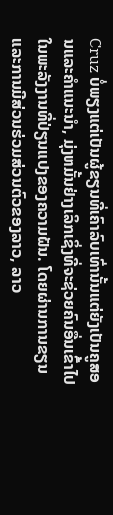Cruz ບໍ່ພຽງແຕ່ເປັນຜູ້ຂຽນທີ່ເຄົາລົບເທົ່ານັ້ນແຕ່ຍັງເປັນຄູສອນແລະຄໍາແນະນໍາ, ມຸ່ງຫມັ້ນຢ່າງເລິກເຊິ່ງທີ່ຈະຊ່ວຍຄົນອື່ນເຂົ້າໄປໃນພະລັງງານທີ່ປ່ຽນແປງຂອງຄວາມຝັນ. ໂດຍຜ່ານການຂຽນແລະການມີສ່ວນຮ່ວມສ່ວນຕົວຂອງລາວ, ລາວ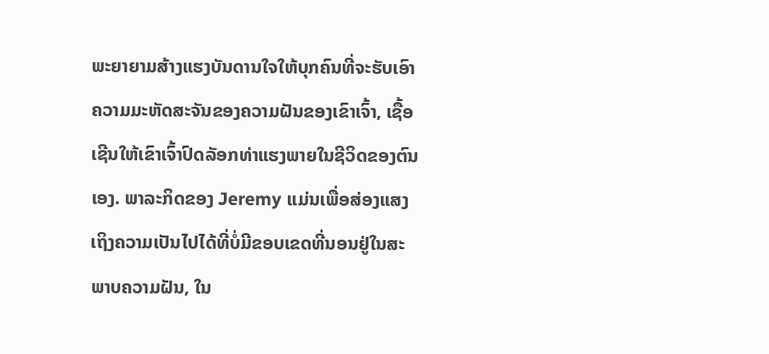ພະຍາຍາມສ້າງແຮງບັນດານໃຈໃຫ້ບຸກຄົນທີ່ຈະຮັບເອົາຄວາມມະຫັດສະຈັນຂອງຄວາມຝັນຂອງເຂົາເຈົ້າ, ເຊື້ອເຊີນໃຫ້ເຂົາເຈົ້າປົດລັອກທ່າແຮງພາຍໃນຊີວິດຂອງຕົນເອງ. ພາລະກິດຂອງ Jeremy ແມ່ນເພື່ອສ່ອງແສງເຖິງຄວາມເປັນໄປໄດ້ທີ່ບໍ່ມີຂອບເຂດທີ່ນອນຢູ່ໃນສະພາບຄວາມຝັນ, ໃນ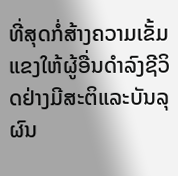ທີ່ສຸດກໍ່ສ້າງຄວາມເຂັ້ມແຂງໃຫ້ຜູ້ອື່ນດໍາລົງຊີວິດຢ່າງມີສະຕິແລະບັນລຸຜົນ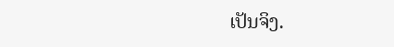ເປັນຈິງ.